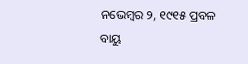ନଭେମ୍ବର ୨, ୧୯୧୫ ପ୍ରବଳ ବାୟୁ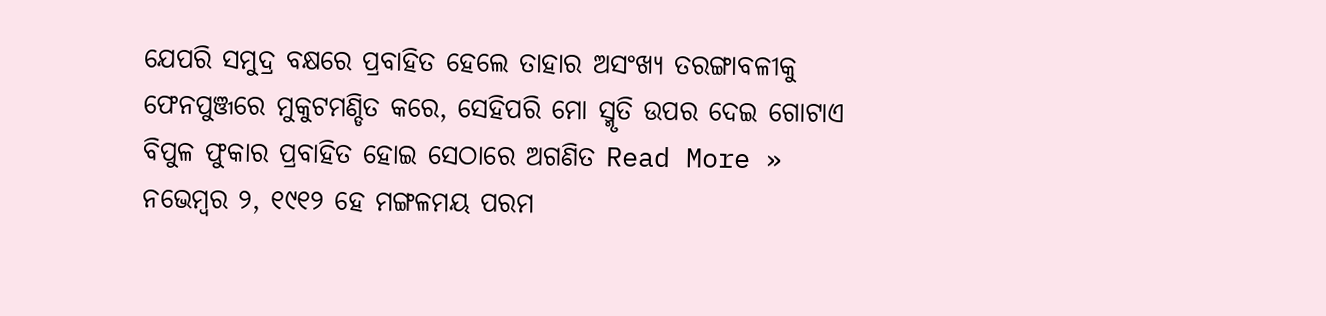ଯେପରି ସମୁଦ୍ର ବକ୍ଷରେ ପ୍ରବାହିତ ହେଲେ ତାହାର ଅସଂଖ୍ୟ ତରଙ୍ଗାବଳୀକୁ ଫେନପୁଞ୍ଜରେ ମୁକୁଟମଣ୍ଡିତ କରେ, ସେହିପରି ମୋ ସ୍ମୃତି ଉପର ଦେଇ ଗୋଟାଏ ବିପୁଳ ଫୁକାର ପ୍ରବାହିତ ହୋଇ ସେଠାରେ ଅଗଣିତ Read More »
ନଭେମ୍ବର ୨, ୧୯୧୨ ହେ ମଙ୍ଗଳମୟ ପରମ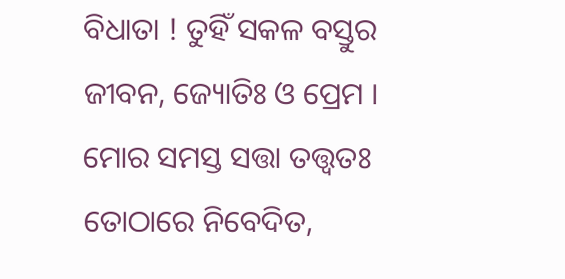ବିଧାତା ! ତୁହିଁ ସକଳ ବସ୍ତୁର ଜୀବନ, ଜ୍ୟୋତିଃ ଓ ପ୍ରେମ । ମୋର ସମସ୍ତ ସତ୍ତା ତତ୍ତ୍ୱତଃ ତୋଠାରେ ନିବେଦିତ,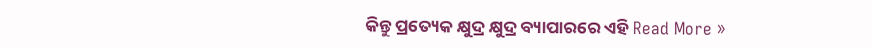କିନ୍ତୁ ପ୍ରତ୍ୟେକ କ୍ଷୁଦ୍ର କ୍ଷୁଦ୍ର ବ୍ୟାପାରରେ ଏହି Read More »